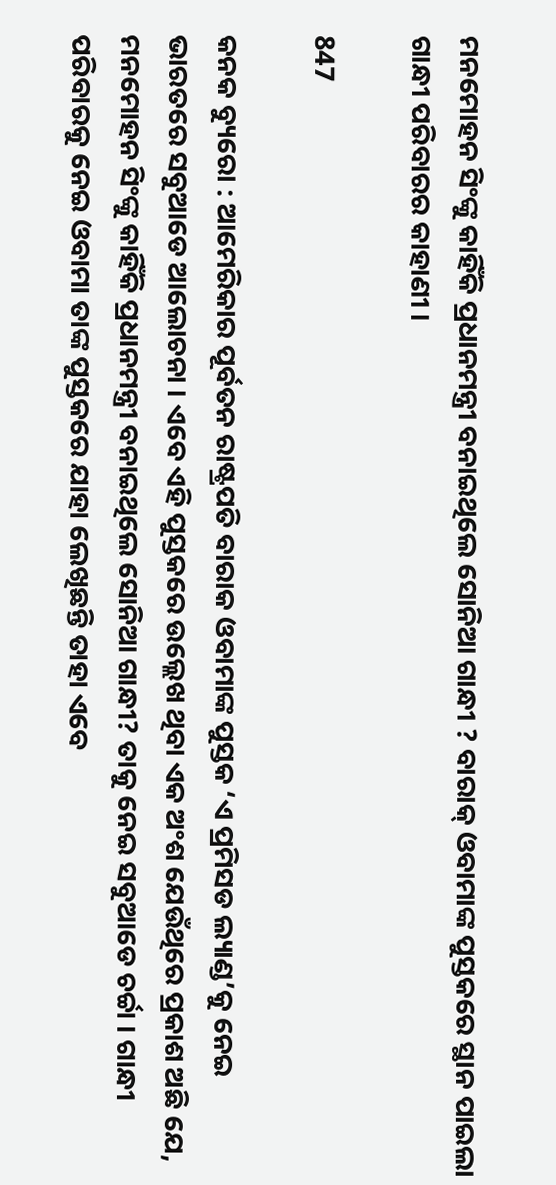ମନମୋହନ ସିଂଙ୍କୁ କାହିଁକି ପ୍ରଧାନମନ୍ତ୍ରୀ ବନାଇଥିଲେ ସୋନିଆ ଗାନ୍ଧୀ ? ବାରାକ୍ ଓବାମାଙ୍କ ପୁସ୍ତକରେ ସ୍ଥାନ ପାଇଲା ଗାନ୍ଧୀ ପରିବାରର କାହାଣୀ ।

847

କନକ ବ୍ୟୁରୋ : ଆମେରିକାର ପୂର୍ବତନ ରାଷ୍ଟ୍ରପତି ବାରାକ ଓବାମାଙ୍କ ପୁସ୍ତକ ‘ଏ ପ୍ରମିସଡ ଲ୍ୟାଣ୍ଡ’କୁ ନେଇ ଭାରତରେ ସବୁଆଡେ ଆଲୋଚନା । ଏବେ ଏହି ପୁସ୍ତକରେ ଉଲ୍ଲେଖ ଥିବା ଏକ ଅଂଶ ଯେଉଁଥିରେ ପ୍ରକାଶ ଅଛି ଯେ, ମନମୋହନ ସିଂଙ୍କୁ କାହିଁକି ପ୍ରଧାନମନ୍ତ୍ରୀ ବନାଇଥିଲେ ସୋନିଆ ଗାନ୍ଧୀ? ତାକୁ ନେଇ ସବୁଆଡେ ଚର୍ଚ୍ଚା । ଗାନ୍ଧୀ ପରିବାରକୁ ନେଇ ଓବାମା ତାଙ୍କ ପୁସ୍ତକରେ ଯାହା ଲେଖିଛନ୍ତି ତାହା ଏବେ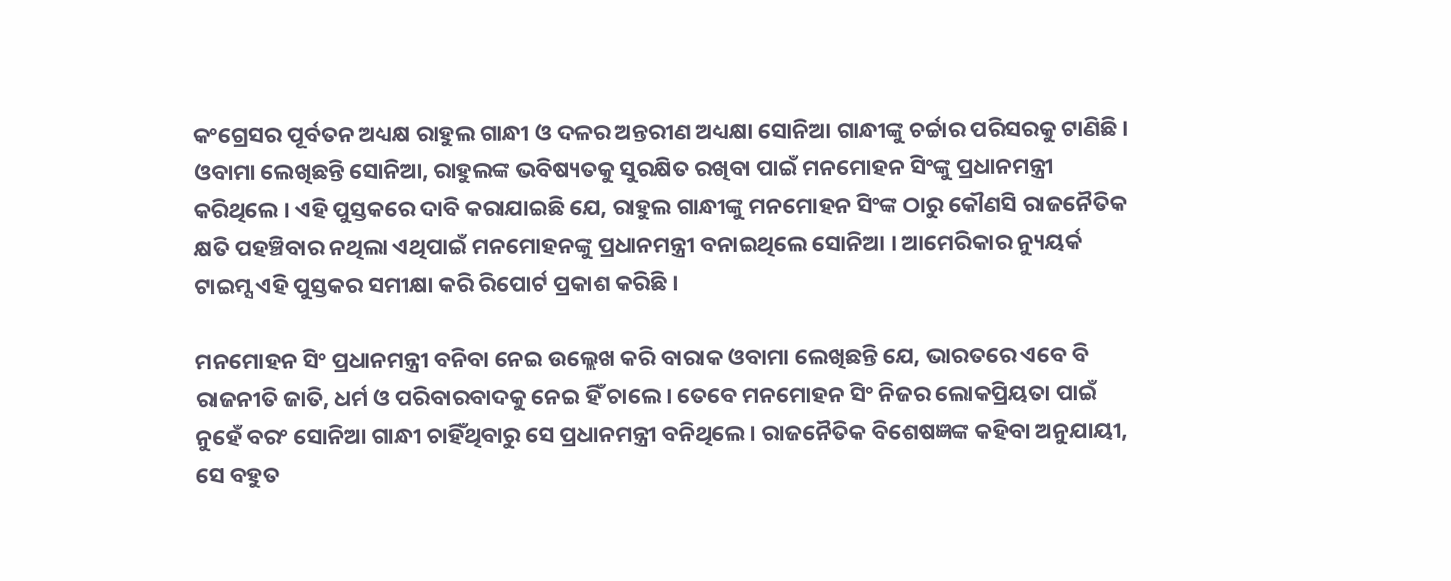କଂଗ୍ରେସର ପୂର୍ବତନ ଅଧ୍ୟକ୍ଷ ରାହୁଲ ଗାନ୍ଧୀ ଓ ଦଳର ଅନ୍ତରୀଣ ଅଧ୍ୟକ୍ଷା ସୋନିଆ ଗାନ୍ଧୀଙ୍କୁ ଚର୍ଚ୍ଚାର ପରିସରକୁ ଟାଣିଛି । ଓବାମା ଲେଖିଛନ୍ତି ସୋନିଆ, ରାହୁଲଙ୍କ ଭବିଷ୍ୟତକୁ ସୁରକ୍ଷିତ ରଖିବା ପାଇଁ ମନମୋହନ ସିଂଙ୍କୁ ପ୍ରଧାନମନ୍ତ୍ରୀ କରିଥିଲେ । ଏହି ପୁସ୍ତକରେ ଦାବି କରାଯାଇଛି ଯେ, ରାହୁଲ ଗାନ୍ଧୀଙ୍କୁ ମନମୋହନ ସିଂଙ୍କ ଠାରୁ କୌଣସି ରାଜନୈତିକ କ୍ଷତି ପହଞ୍ଚିବାର ନଥିଲା ଏଥିପାଇଁ ମନମୋହନଙ୍କୁ ପ୍ରଧାନମନ୍ତ୍ରୀ ବନାଇଥିଲେ ସୋନିଆ । ଆମେରିକାର ନ୍ୟୁୟର୍କ ଟାଇମ୍ସ ଏହି ପୁସ୍ତକର ସମୀକ୍ଷା କରି ରିପୋର୍ଟ ପ୍ରକାଶ କରିଛି ।

ମନମୋହନ ସିଂ ପ୍ରଧାନମନ୍ତ୍ରୀ ବନିବା ନେଇ ଉଲ୍ଲେଖ କରି ବାରାକ ଓବାମା ଲେଖିଛନ୍ତି ଯେ, ଭାରତରେ ଏବେ ବି ରାଜନୀତି ଜାତି, ଧର୍ମ ଓ ପରିବାରବାଦକୁ ନେଇ ହିଁ ଚାଲେ । ତେବେ ମନମୋହନ ସିଂ ନିଜର ଲୋକପ୍ରିୟତା ପାଇଁ ନୁହେଁ ବରଂ ସୋନିଆ ଗାନ୍ଧୀ ଚାହିଁଥିବାରୁ ସେ ପ୍ରଧାନମନ୍ତ୍ରୀ ବନିଥିଲେ । ରାଜନୈତିକ ବିଶେଷଜ୍ଞଙ୍କ କହିବା ଅନୁଯାୟୀ, ସେ ବହୁତ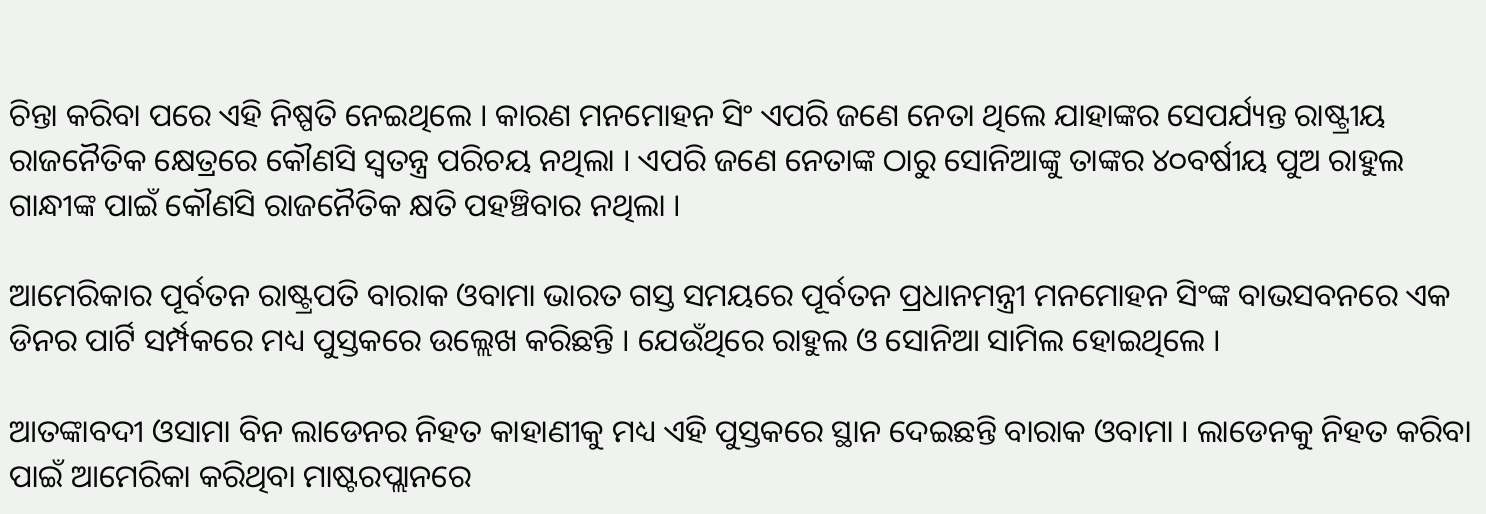ଚିନ୍ତା କରିବା ପରେ ଏହି ନିଷ୍ପତି ନେଇଥିଲେ । କାରଣ ମନମୋହନ ସିଂ ଏପରି ଜଣେ ନେତା ଥିଲେ ଯାହାଙ୍କର ସେପର୍ଯ୍ୟନ୍ତ ରାଷ୍ଟ୍ରୀୟ ରାଜନୈତିକ କ୍ଷେତ୍ରରେ କୌଣସି ସ୍ୱତନ୍ତ୍ର ପରିଚୟ ନଥିଲା । ଏପରି ଜଣେ ନେତାଙ୍କ ଠାରୁ ସୋନିଆଙ୍କୁ ତାଙ୍କର ୪୦ବର୍ଷୀୟ ପୁଅ ରାହୁଲ ଗାନ୍ଧୀଙ୍କ ପାଇଁ କୌଣସି ରାଜନୈତିକ କ୍ଷତି ପହଞ୍ଚିବାର ନଥିଲା ।

ଆମେରିକାର ପୂର୍ବତନ ରାଷ୍ଟ୍ରପତି ବାରାକ ଓବାମା ଭାରତ ଗସ୍ତ ସମୟରେ ପୂର୍ବତନ ପ୍ରଧାନମନ୍ତ୍ରୀ ମନମୋହନ ସିଂଙ୍କ ବାଭସବନରେ ଏକ ଡିନର ପାର୍ଟି ସର୍ମ୍ପକରେ ମଧ୍ୟ ପୁସ୍ତକରେ ଉଲ୍ଲେଖ କରିଛନ୍ତି । ଯେଉଁଥିରେ ରାହୁଲ ଓ ସୋନିଆ ସାମିଲ ହୋଇଥିଲେ ।

ଆତଙ୍କାବଦୀ ଓସାମା ବିନ ଲାଡେନର ନିହତ କାହାଣୀକୁ ମଧ୍ୟ ଏହି ପୁସ୍ତକରେ ସ୍ଥାନ ଦେଇଛନ୍ତି ବାରାକ ଓବାମା । ଲାଡେନକୁ ନିହତ କରିବା ପାଇଁ ଆମେରିକା କରିଥିବା ମାଷ୍ଟରପ୍ଲାନରେ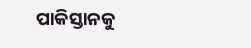ପାକିସ୍ତାନକୁ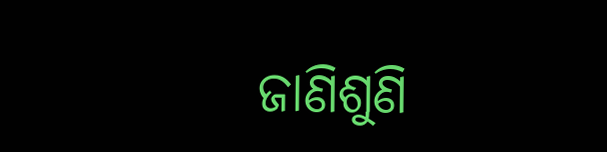ଜାଣିଶୁଣି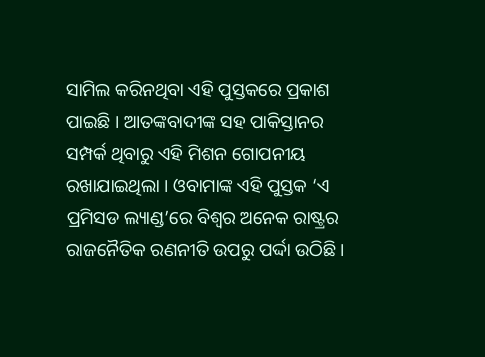ସାମିଲ କରିନଥିବା ଏହି ପୁସ୍ତକରେ ପ୍ରକାଶ ପାଇଛି । ଆତଙ୍କବାଦୀଙ୍କ ସହ ପାକିସ୍ତାନର ସମ୍ପର୍କ ଥିବାରୁ ଏହି ମିଶନ ଗୋପନୀୟ ରଖାଯାଇଥିଲା । ଓବାମାଙ୍କ ଏହି ପୁସ୍ତକ ‘ଏ ପ୍ରମିସଡ ଲ୍ୟାଣ୍ଡ’ରେ ବିଶ୍ୱର ଅନେକ ରାଷ୍ଟ୍ରର ରାଜନୈତିକ ରଣନୀତି ଉପରୁ ପର୍ଦ୍ଦା ଉଠିଛି ।